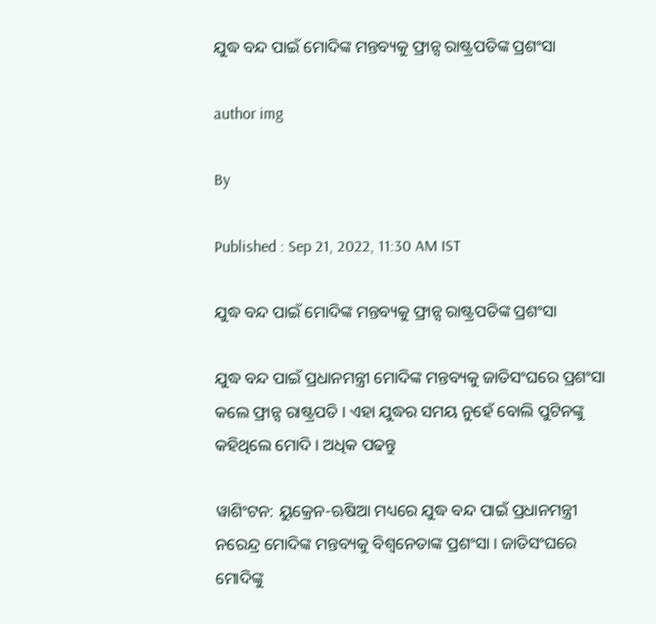ଯୁଦ୍ଧ ବନ୍ଦ ପାଇଁ ମୋଦିଙ୍କ ମନ୍ତବ୍ୟକୁ ଫ୍ରାନ୍ସ ରାଷ୍ଟ୍ରପତିଙ୍କ ପ୍ରଶଂସା

author img

By

Published : Sep 21, 2022, 11:30 AM IST

ଯୁଦ୍ଧ ବନ୍ଦ ପାଇଁ ମୋଦିଙ୍କ ମନ୍ତବ୍ୟକୁ ଫ୍ରାନ୍ସ ରାଷ୍ଟ୍ରପତିଙ୍କ ପ୍ରଶଂସା

ଯୁଦ୍ଧ ବନ୍ଦ ପାଇଁ ପ୍ରଧାନମନ୍ତ୍ରୀ ମୋଦିଙ୍କ ମନ୍ତବ୍ୟକୁ ଜାତିସଂଘରେ ପ୍ରଶଂସା କଲେ ଫ୍ରାନ୍ସ ରାଷ୍ଟ୍ରପତି । ଏହା ଯୁଦ୍ଧର ସମୟ ନୁହେଁ ବୋଲି ପୁଟିନଙ୍କୁ କହିଥିଲେ ମୋଦି । ଅଧିକ ପଢନ୍ତୁ

ୱାଶିଂଟନ: ୟୁକ୍ରେନ-ଋଷିଆ ମଧ୍ୟରେ ଯୁଦ୍ଧ ବନ୍ଦ ପାଇଁ ପ୍ରଧାନମନ୍ତ୍ରୀ ନରେନ୍ଦ୍ର ମୋଦିଙ୍କ ମନ୍ତବ୍ୟକୁ ବିଶ୍ବନେତାଙ୍କ ପ୍ରଶଂସା । ଜାତିସଂଘରେ ମୋଦିଙ୍କୁ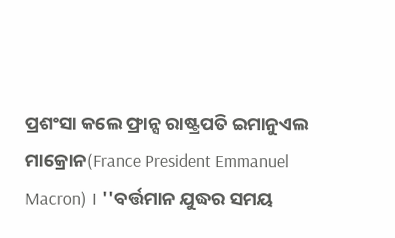ପ୍ରଶଂସା କଲେ ଫ୍ରାନ୍ସ ରାଷ୍ଟ୍ରପତି ଇମାନୁଏଲ ମାକ୍ରୋନ(France President Emmanuel Macron) । ''ବର୍ତ୍ତମାନ ଯୁଦ୍ଧର ସମୟ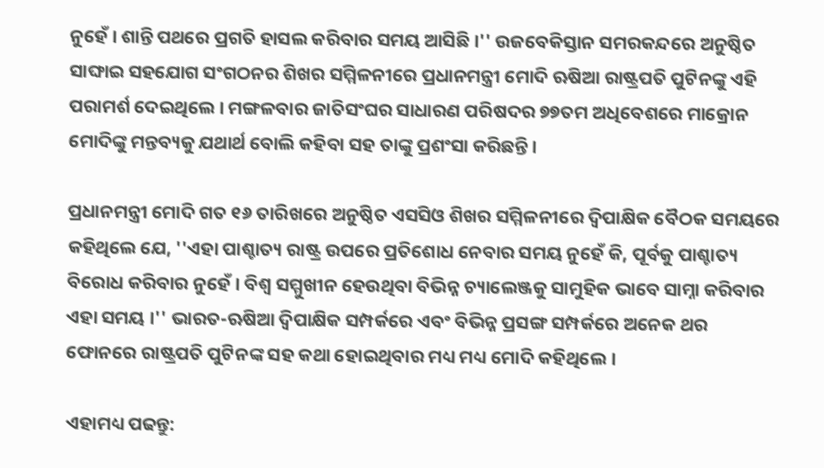ନୁହେଁ । ଶାନ୍ତି ପଥରେ ପ୍ରଗତି ହାସଲ କରିବାର ସମୟ ଆସିଛି ।'' ଉଜବେକିସ୍ତାନ ସମରକନ୍ଦରେ ଅନୁଷ୍ଠିତ ସାଙ୍ଘାଇ ସହଯୋଗ ସଂଗଠନର ଶିଖର ସମ୍ମିଳନୀରେ ପ୍ରଧାନମନ୍ତ୍ରୀ ମୋଦି ଋଷିଆ ରାଷ୍ଟ୍ରପତି ପୁଟିନଙ୍କୁ ଏହି ପରାମର୍ଶ ଦେଇଥିଲେ । ମଙ୍ଗଳବାର ଜାତିସଂଘର ସାଧାରଣ ପରିଷଦର ୭୭ତମ ଅଧିବେଶରେ ମାକ୍ରୋନ ମୋଦିଙ୍କୁ ମନ୍ତବ୍ୟକୁ ଯଥାର୍ଥ ବୋଲି କହିବା ସହ ତାଙ୍କୁ ପ୍ରଶଂସା କରିଛନ୍ତି ।

ପ୍ରଧାନମନ୍ତ୍ରୀ ମୋଦି ଗତ ୧୬ ତାରିଖରେ ଅନୁଷ୍ଠିତ ଏସସିଓ ଶିଖର ସମ୍ମିଳନୀରେ ଦ୍ବିପାକ୍ଷିକ ବୈଠକ ସମୟରେ କହିଥିଲେ ଯେ, ''ଏହା ପାଶ୍ଚାତ୍ୟ ରାଷ୍ଟ୍ର ଉପରେ ପ୍ରତିଶୋଧ ନେବାର ସମୟ ନୁହେଁ କି, ପୂର୍ବକୁ ପାଶ୍ଚାତ୍ୟ ବିରୋଧ କରିବାର ନୁହେଁ । ବିଶ୍ବ ସମ୍ମୁଖୀନ ହେଉଥିବା ବିଭିନ୍ନ ଚ୍ୟାଲେଞ୍ଜକୁ ସାମୁହିକ ଭାବେ ସାମ୍ନା କରିବାର ଏହା ସମୟ ।'' ଭାରତ-ଋଷିଆ ଦ୍ବିପାକ୍ଷିକ ସମ୍ପର୍କରେ ଏବଂ ବିଭିନ୍ନ ପ୍ରସଙ୍ଗ ସମ୍ପର୍କରେ ଅନେକ ଥର ଫୋନରେ ରାଷ୍ଟ୍ରପତି ପୁଟିନଙ୍କ ସହ କଥା ହୋଇଥିବାର ମଧ୍ୟ ମଧ୍ୟ ମୋଦି କହିଥିଲେ ।

ଏହାମଧ୍ୟ ପଢନ୍ତୁ: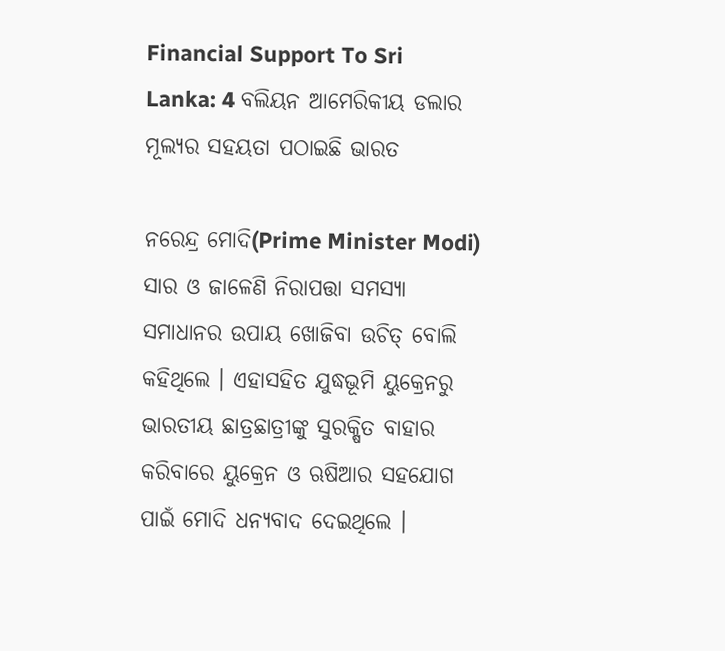Financial Support To Sri Lanka: 4 ବଲିୟନ ଆମେରିକୀୟ ଡଲାର ମୂଲ୍ୟର ସହୟତା ପଠାଇଛି ଭାରତ

ନରେନ୍ଦ୍ର ମୋଦି(Prime Minister Modi) ସାର ଓ ଜାଳେଣି ନିରାପତ୍ତା ସମସ୍ୟା ସମାଧାନର ଉପାୟ ଖୋଜିବା ଉଚିତ୍ ବୋଲି କହିଥିଲେ । ଏହାସହିତ ଯୁଦ୍ଧଭୂମି ୟୁକ୍ରେନରୁ ଭାରତୀୟ ଛାତ୍ରଛାତ୍ରୀଙ୍କୁ ସୁରକ୍ଷିତ ବାହାର କରିବାରେ ୟୁକ୍ରେନ ଓ ଋଷିଆର ସହଯୋଗ ପାଇଁ ମୋଦି ଧନ୍ୟବାଦ ଦେଇଥିଲେ ।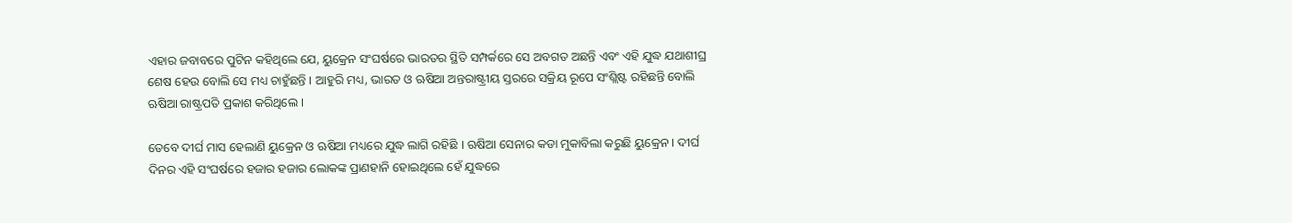ଏହାର ଜବାବରେ ପୁଟିନ କହିଥିଲେ ଯେ, ୟୁକ୍ରେନ ସଂଘର୍ଷରେ ଭାରତର ସ୍ଥିତି ସମ୍ପର୍କରେ ସେ ଅବଗତ ଅଛନ୍ତି ଏବଂ ଏହି ଯୁଦ୍ଧ ଯଥାଶୀଘ୍ର ଶେଷ ହେଉ ବୋଲି ସେ ମଧ୍ୟ ଚାହୁଁଛନ୍ତି । ଆହୁରି ମଧ୍ୟ, ଭାରତ ଓ ଋଷିଆ ଅନ୍ତରାଷ୍ଟ୍ରୀୟ ସ୍ତରରେ ସକ୍ରିୟ ରୂପେ ସଂଶ୍ଲିଷ୍ଟ ରହିଛନ୍ତି ବୋଲି ଋଷିଆ ରାଷ୍ଟ୍ରପତି ପ୍ରକାଶ କରିଥିଲେ ।

ତେବେ ଦୀର୍ଘ ମାସ ହେଲାଣି ୟୁକ୍ରେନ ଓ ଋଷିଆ ମଧ୍ୟରେ ଯୁଦ୍ଧ ଲାଗି ରହିଛି । ଋଷିଆ ସେନାର କଡା ମୁକାବିଲା କରୁଛି ୟୁକ୍ରେନ । ଦୀର୍ଘ ଦିନର ଏହି ସଂଘର୍ଷରେ ହଜାର ହଜାର ଲୋକଙ୍କ ପ୍ରାଣହାନି ହୋଇଥିଲେ ହେଁ ଯୁଦ୍ଧରେ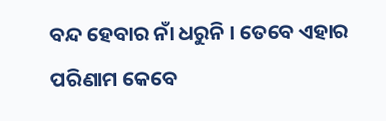ବନ୍ଦ ହେବାର ନାଁ ଧରୁନି । ତେବେ ଏହାର ପରିଣାମ କେବେ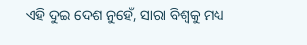ଏହି ଦୁଇ ଦେଶ ନୁହେଁ, ସାରା ବିଶ୍ବକୁ ମଧ୍ୟ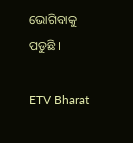ଭୋଗିବାକୁ ପଡୁଛି ।

ETV Bharat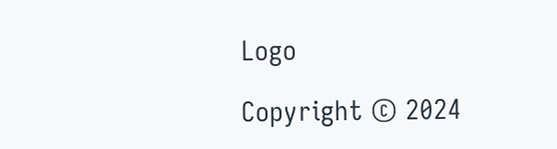Logo

Copyright © 2024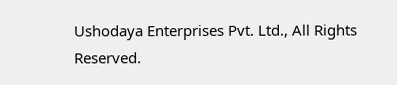Ushodaya Enterprises Pvt. Ltd., All Rights Reserved.